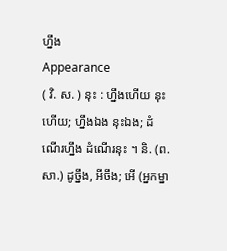ហ្នឹង
Appearance
( វិ. ស. ) នុះ : ហ្នឹងហើយ នុះហើយ; ហ្នឹងឯង នុះឯង; ដំណើរហ្នឹង ដំណើរនុះ ។ និ. (ព. សា.) ដូច្នឹង, អីចឹង; អើ (អ្នកម្នា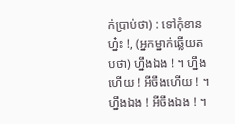ក់ប្រាប់ថា) : ទៅកុំខានហ្ន៎ះ !, (អ្នកម្នាក់ឆ្លើយតបថា) ហ្នឹងឯង ! ។ ហ្នឹងហើយ ! អីចឹងហើយ ! ។ ហ្នឹងឯង ! អីចឹងឯង ! ។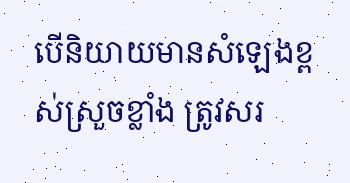បើនិយាយមានសំឡេងខ្ពស់ស្រួចខ្លាំង ត្រូវសរ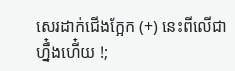សេរដាក់ជើងក្អែក (+) នេះពីលើជា ហ្នឹ៎ងហើ៎យ !;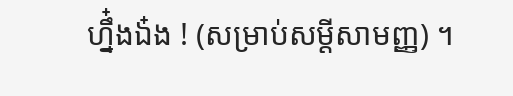ហ្នឹ៎ងឯ៎ង ! (សម្រាប់សម្តីសាមញ្ញ) ។